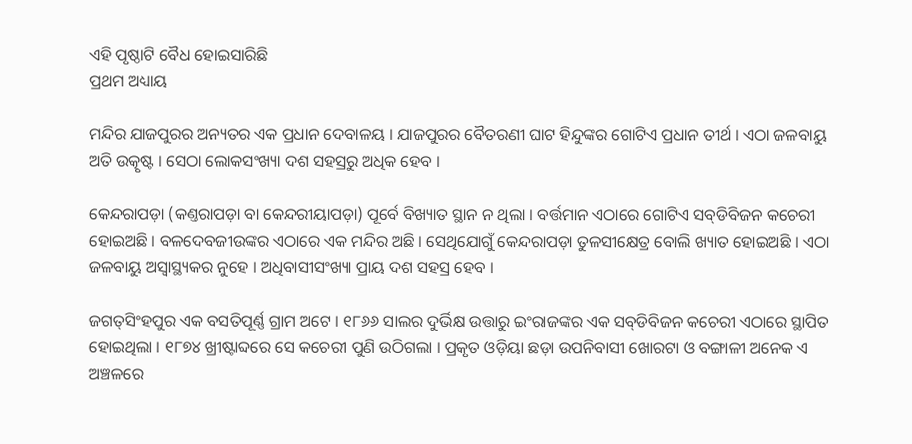ଏହି ପୃଷ୍ଠାଟି ବୈଧ ହୋଇସାରିଛି
ପ୍ରଥମ ଅଧ୍ୟାୟ

ମନ୍ଦିର ଯାଜପୁରର ଅନ୍ୟତର ଏକ ପ୍ରଧାନ ଦେବାଳୟ । ଯାଜପୁରର ବୈତରଣୀ ଘାଟ ହିନ୍ଦୁଙ୍କର ଗୋଟିଏ ପ୍ରଧାନ ତୀର୍ଥ । ଏଠା ଜଳବାୟୁ ଅତି ଉତ୍କୃଷ୍ଟ । ସେଠା ଲୋକସଂଖ୍ୟା ଦଶ ସ‌ହସ୍ରରୁ ଅଧିକ ହେବ ।

କେନ୍ଦରାପଡ଼ା (କଣ୍ତରାପଡ଼ା ବା କେନ୍ଦରୀୟାପଡ଼ା) ପୂର୍ବେ ବିଖ୍ୟାତ ସ୍ଥାନ ନ ଥିଲା । ବର୍ତ୍ତମାନ ଏଠାରେ ଗୋଟିଏ ସବ୍‌ଡିବିଜନ କଚେରୀ ହୋଇଅଛି । ବଳଦେବଜୀଉଙ୍କର ଏଠାରେ ଏକ ମନ୍ଦିର ଅଛି । ସେଥିଯୋଗୁଁ କେନ୍ଦରାପଡ଼ା ତୁଳସୀକ୍ଷେତ୍ର ବୋଲି ଖ୍ୟାତ ହୋଇଅଛି । ଏଠା ଜଳବାୟୁ ଅସ୍ୱାସ୍ଥ୍ୟକର ନୁହେ । ଅଧିବାସୀସଂଖ୍ୟା ପ୍ରାୟ ଦଶ ସ‌ହସ୍ର ହେବ ।

ଜଗତ୍‌ସିଂହପୁର ଏକ ବସତିପୂର୍ଣ୍ଣ ଗ୍ରାମ ଅଟେ । ୧୮୬୬ ସାଲର ଦୁର୍ଭିକ୍ଷ ଉତ୍ତାରୁ ଇଂରାଜଙ୍କର ଏକ ସବ୍‌ଡିବିଜନ କଚେରୀ ଏଠାରେ ସ୍ଥାପିତ ହୋଇଥିଲା । ୧୮୭୪ ଖ୍ରୀଷ୍ଟାବ୍ଦରେ ସେ କଚେରୀ ପୁଣି ଉଠିଗଲା । ପ୍ରକୃତ ଓଡ଼ିୟା ଛଡ଼ା ଉପନିବାସୀ ଖୋରଟା ଓ ବଙ୍ଗାଳୀ ଅନେକ ଏ ଅଞ୍ଚଳରେ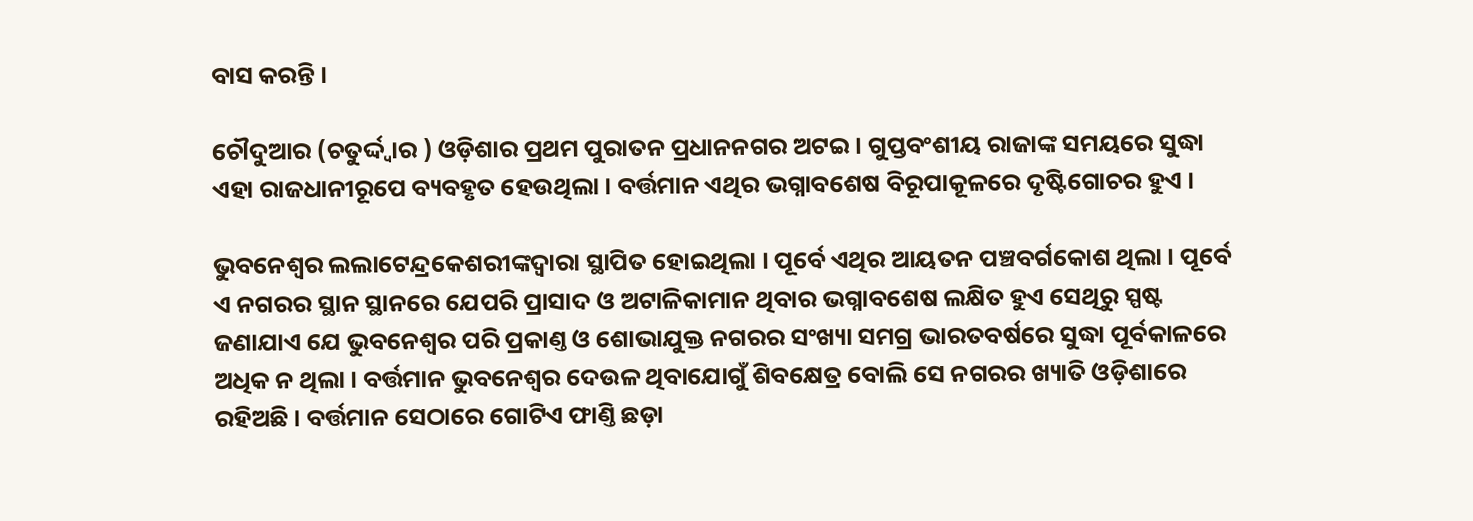ବାସ କରନ୍ତି ।

ଚୌଦୁଆର (ଚତୁର୍ଦ୍ଦ୍ୱାର ) ଓଡ଼ିଶାର ପ୍ରଥମ ପୁରାତନ ପ୍ରଧାନନ‌ଗର ଅଟଇ । ଗୁପ୍ତବଂଶୀୟ ରାଜାଙ୍କ ସମୟରେ ସୁଦ୍ଧା ଏହା ରାଜଧାନୀରୂପେ ବ୍ୟବ‌ହୃତ ହେଉଥିଲା । ବର୍ତ୍ତମାନ ଏଥିର ଭଗ୍ନାବଶେଷ ବିରୂପାକୂଳରେ ଦୃଷ୍ଟିଗୋଚର ହୁଏ ।

ଭୁବନେଶ୍ୱର ଲ‌ଲାଟେନ୍ଦ୍ରକେଶରୀଙ୍କଦ୍ୱାରା ସ୍ଥାପିତ ହୋଇଥିଲା । ପୂର୍ବେ ଏଥିର ଆୟତନ ପଞ୍ଚବର୍ଗକୋଶ ଥିଲା । ପୂର୍ବେ ଏ ନ‌ଗରର ସ୍ଥାନ ସ୍ଥାନରେ ଯେପରି ପ୍ରାସାଦ ଓ ଅଟାଳିକାମାନ ଥିବାର ଭଗ୍ନାବଶେଷ ଲକ୍ଷିତ ହୁଏ ସେଥିରୁ ସ୍ପଷ୍ଟ ଜଣାଯାଏ ଯେ ଭୁବନେଶ୍ୱର ପରି ପ୍ରକାଣ୍ତ ଓ ଶୋଭାଯୁକ୍ତ ନ‌ଗରର ସଂଖ୍ୟା ସମଗ୍ର ଭାରତବର୍ଷରେ ସୁଦ୍ଧା ପୂର୍ବକାଳରେ ଅଧିକ ନ ଥିଲା । ବର୍ତ୍ତମାନ ଭୁବନେଶ୍ୱର ଦେଉଳ ଥିବାଯୋଗୁଁ ଶିବକ୍ଷେତ୍ର ବୋଲି ସେ ନ‌ଗରର ଖ୍ୟାତି ଓଡ଼ିଶାରେ ରହିଅଛି । ବର୍ତ୍ତମାନ ସେଠାରେ ଗୋଟିଏ ଫାଣ୍ତି ଛଡ଼ା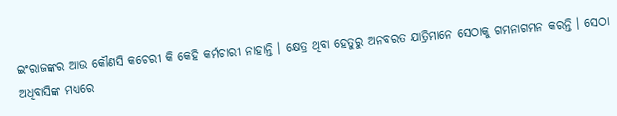ଇଂରାଜଙ୍କର ଆଉ କୌଣସି କଚେରୀ କି କେହି କର୍ମଚାରୀ ନାହାନ୍ତି । କ୍ଷେତ୍ର ଥିବା ହେତୁରୁ ଅନବରତ ଯାତ୍ରିମାନେ ସେଠାକୁ ଗମନାଗମନ କରନ୍ତି । ସେଠା ଅଧିବାସିଙ୍କ ମଧ୍ୟରେ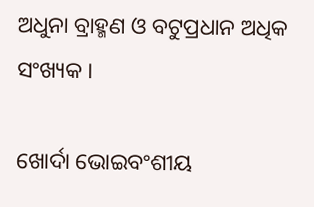ଅଧୁନା ବ୍ରାହ୍ମଣ ଓ ବଟୁପ୍ରଧାନ ଅଧିକ ସଂଖ୍ୟକ ।

ଖୋର୍ଦା ଭୋଇବଂଶୀୟ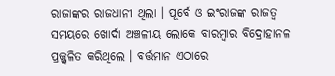ରାଜାଙ୍କର ରାଜଧାନୀ ଥିଲା । ପୂର୍ବେ ଓ ଇଂରାଜଙ୍କ ରାଜତ୍ୱ ସମୟରେ ଖୋର୍ଦା ଅଞ୍ଚଳୀୟ ଲୋକେ ବାରମ୍ବାର ବିଦ୍ରୋହାନଳ ପ୍ରଜ୍ଜ୍ୱଳିତ କରିଥିଲେ । ବର୍ତ୍ତମାନ ଏଠାରେ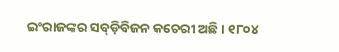ଇଂରାଜଙ୍କର ସବ୍‌ଡ଼ିବିଜନ କଚେରୀ ଅଛି । ୧୮୦୪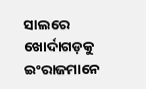ସାଲରେ ଖୋର୍ଦାଗଡ଼କୁ ଇଂରାଜମାନେ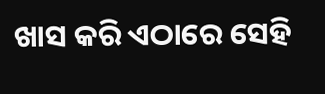ଖାସ କରି ଏଠାରେ ସେହି